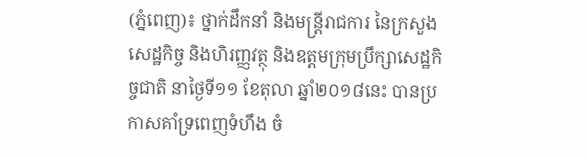(ភ្នំពេញ)៖ ថ្នាក់ដឹកនាំ និងមន្ដ្រីរាជការ នៃក្រសួងសេដ្ឋកិច្ច និងហិរញ្ញវត្ថុ និងឧត្ដមក្រុមប្រឹក្សាសេដ្ឋកិច្ចជាតិ នាថ្ងៃទី១១ ខែតុលា ឆ្នាំ២០១៨នេះ បានប្រកាសគាំទ្រពេញទំហឹង ចំ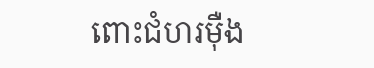ពោះជំហរម៉ឺង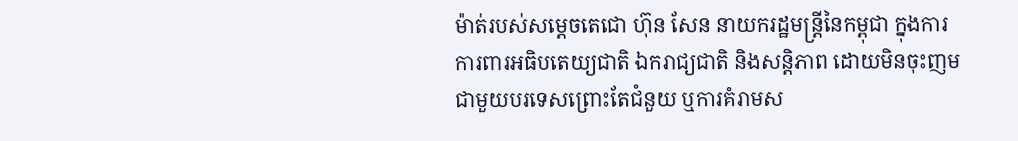ម៉ាត់របស់សម្តេចតេជោ ហ៊ុន សែន នាយករដ្ឋមន្ត្រីនៃកម្ពុជា ក្នុងការការពារអធិបតេយ្យជាតិ ឯករាជ្យជាតិ និងសន្តិភាព ដោយមិនចុះញមជាមួយបរទេសព្រោះតែជំនួយ ឬការគំរាមស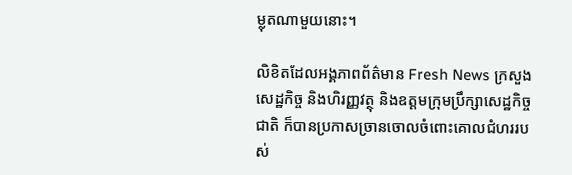ម្លុតណាមួយនោះ។

លិខិតដែលអង្គភាពព័ត៌មាន Fresh News ក្រសួងសេដ្ឋកិច្ច និងហិរញ្ញវត្ថុ និងឧត្ដមក្រុមប្រឹក្សាសេដ្ឋកិច្ចជាតិ ក៏បានប្រកាសច្រានចោលចំពោះគោលជំហររបស់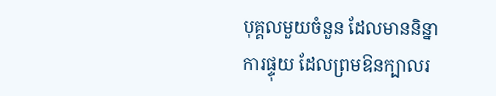បុគ្គលមួយចំនួន ដែលមាននិន្នាការផ្ទុយ ដែលព្រមឱនក្បាលរ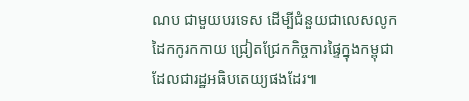ណប ជាមួយបរទេស ដើម្បីជំនួយជាលេសលូកដៃកកូរកកាយ ជ្រៀតជ្រែកកិច្ចការផ្ទៃក្នុងកម្ពុជា ដែលជារដ្ឋអធិបតេយ្យផងដែរ៕